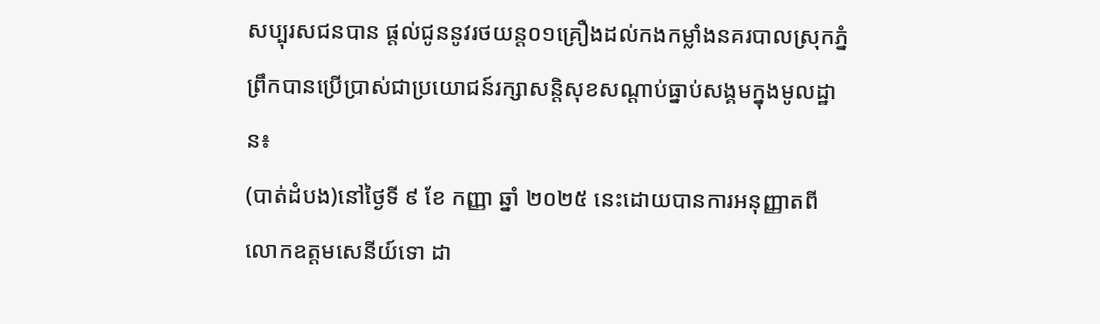សប្បុរសជនបាន ផ្តល់ជូននូវរថយន្ត០១គ្រឿងដល់កងកម្លាំងនគរបាលស្រុកភ្នំព្រឹកបានប្រើប្រាស់ជាប្រយោជន៍រក្សាសន្តិសុខសណ្តាប់ធ្នាប់សង្គមក្នុងមូលដ្ឋាន៖
(បាត់ដំបង)នៅថ្ងៃទី ៩ ខែ កញ្ញា ឆ្នាំ ២០២៥ នេះដោយបានការអនុញ្ញាតពីលោកឧត្តមសេនីយ៍ទោ ដា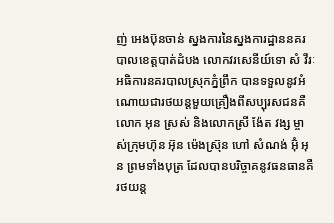ញ់ អេងប៊ុនចាន់ ស្នងការនៃស្នងការដ្ឋាននគរបាលខេត្តបាត់ដំបង លោកវរសេនីយ៍ទោ សំ វីរៈ អធិការនគរបាលស្រុកភ្នំព្រឹក បានទទួលនូវអំណោយជារថយន្តមួយគ្រឿងពីសប្បុរសជនគឺលោក អុន ស្រស់ និងលោកស្រី ង៉ែត វង្ស ម្ចាស់ក្រុមហ៊ុន អ៊ុន ម៉េងស្រ៊ុន ហៅ សំណង់ អ៊ុំ អុន ព្រមទាំងបុត្រ ដែលបានបរិច្ចាគនូវធនធានគឺរថយន្ត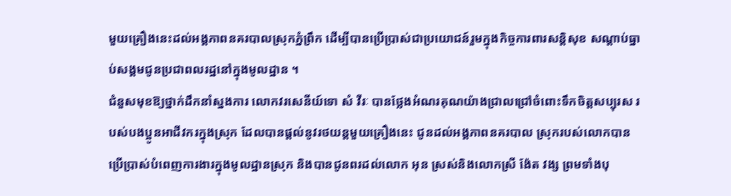មួយគ្រឿងនេះដល់អង្គភាពនគរបាលស្រុកភ្នំព្រឹក ដើម្បីបានប្រើប្រាស់ជាប្រយោជន៍រួមក្នុងកិច្ចការពារសន្តិសុខ សណ្តាប់ធ្នាប់សង្គមជូនប្រជាពលរដ្ឋនៅក្នុងមូលដ្ឋាន ។
ជំនួសមុខឱ្យថ្នាក់ដឹកនាំស្នងការ លោកវរសេនីយ៍ទោ សំ វីរៈ បានថ្លែងអំណរគុណយ៉ាងជ្រាលជ្រៅចំពោះទឹកចិត្តសប្បុរស របស់បងប្អូនអាជីវករក្នុងស្រុក ដែលបានផ្តល់នូវរថយន្តមួយគ្រឿងនេះ ជូនដល់អង្គភាពនគរបាល ស្រុករបស់លោកបានប្រើប្រាស់បំពេញការងារក្នុងមូលដ្ឋានស្រុក និងបានជូនពរដល់លោក អុន ស្រស់និងលោកស្រី ង៉ែត វង្ស ព្រមទាំងបុ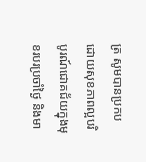ត្រ សូមបានប្រកបដោយសុខភាពល្អបរិបូរណ៍ជោគជ័យក្នុងមុខរបរប្រចាំថ្ងៃ និងមា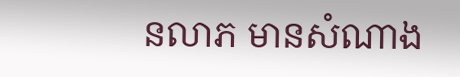នលាភ មានសំណាង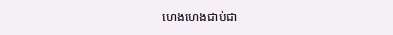ហេងហេងជាប់ជា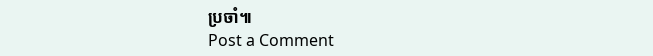ប្រចាំ៕
Post a Comment